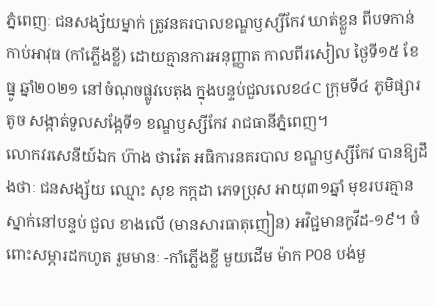ភ្នំពេញៈ ជនសង្ស័យម្នាក់ ត្រូវនគរបាលខណ្ឌឫស្សីកែវ ឃាត់ខ្លួន ពីបទកាន់កាប់អាវុធ (កាំភ្លើងខ្លី) ដោយគ្មានការអនុញ្ញាត កាលពីរសៀល ថ្ងៃទី១៥ ខែធ្នូ ឆ្នាំ២០២១ នៅចំណុចផ្លូវបេតុង ក្នុងបន្ទប់ជួលលេខ៤C ក្រុមទី៤ ភូមិផ្សារតូច សង្កាត់ទួលសង្កែទី១ ខណ្ឌឫស្សីកែវ រាជធានីភ្នំពេញ។
លោកវរសេនីយ៍ឯក ហ៊ាង ថារ៉េត អធិការនគរបាល ខណ្ឌឫស្សីកែវ បានឱ្យដឹងថាៈ ជនសង្ស័យ ឈ្មោះ សុខ កក្កដា ភេទប្រុស អាយុ៣១ឆ្នាំ មុខរបរគ្មាន ស្នាក់នៅបន្ទប់ ជួល ខាងលើ (មានសារធាតុញៀន) អវិជ្ជមានកូវីដ-១៩។ ចំពោះសម្ភារដកហូត រួមមានៈ -កាំភ្លើងខ្លី មួយដើម ម៉ាក P08 បង់មួ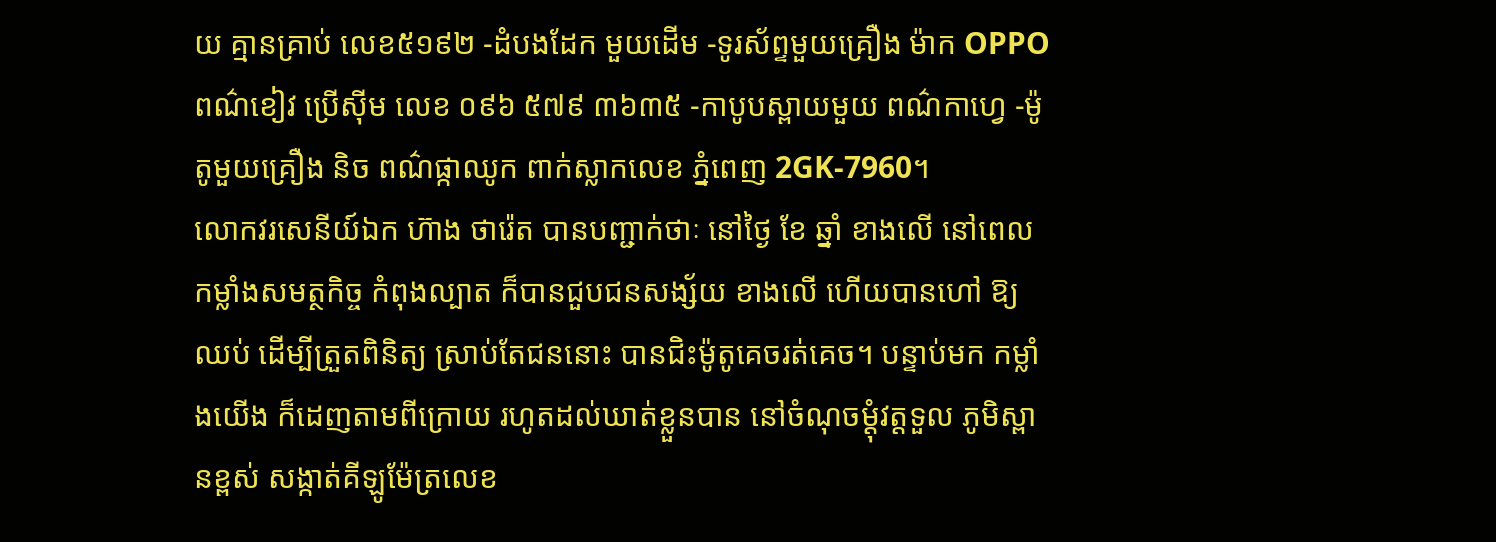យ គ្មានគ្រាប់ លេខ៥១៩២ -ដំបងដែក មួយដើម -ទូរស័ព្ទមួយគ្រឿង ម៉ាក OPPO ពណ៌ខៀវ ប្រើសុីម លេខ ០៩៦ ៥៧៩ ៣៦៣៥ -កាបូបស្ពាយមួយ ពណ៌កាហ្វេ -ម៉ូតូមួយគ្រឿង និច ពណ៌ផ្កាឈូក ពាក់ស្លាកលេខ ភ្នំពេញ 2GK-7960។
លោកវរសេនីយ៍ឯក ហ៊ាង ថារ៉េត បានបញ្ជាក់ថាៈ នៅថ្ងៃ ខែ ឆ្នាំ ខាងលើ នៅពេល កម្លាំងសមត្ថកិច្ច កំពុងល្បាត ក៏បានជួបជនសង្ស័យ ខាងលើ ហើយបានហៅ ឱ្យឈប់ ដើម្បីត្រួតពិនិត្យ ស្រាប់តែជននោះ បានជិះម៉ូតូគេចរត់គេច។ បន្ទាប់មក កម្លាំងយើង ក៏ដេញតាមពីក្រោយ រហូតដល់ឃាត់ខ្លួនបាន នៅចំណុចម្តុំវត្តទួល ភូមិស្ពានខ្ពស់ សង្កាត់គីឡូម៉ែត្រលេខ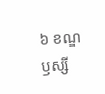៦ ខណ្ឌឫស្សី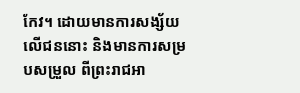កែវ។ ដោយមានការសង្ស័យ លើជននោះ និងមានការសម្របសម្រួល ពីព្រះរាជអា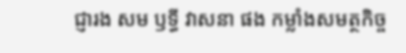ជ្ញារង សម ឫទ្ធី វាសនា ផង កម្លាំងសមត្ថកិច្ច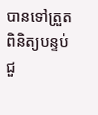បានទៅត្រួតពិនិត្យបន្ទប់ជួ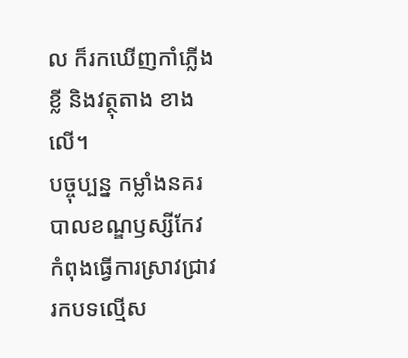ល ក៏រកឃើញកាំភ្លើងខ្លី និងវត្ថុតាង ខាងលើ។
បច្ចុប្បន្ន កម្លាំងនគរបាលខណ្ឌឫស្សីកែវ កំពុងធ្វើការស្រាវជ្រាវរកបទល្មើស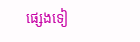ផ្សេងទៀ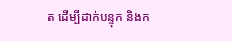ត ដើម្បីដាក់បន្ទុក និងក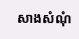សាងសំណុំ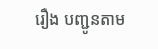រឿង បញ្ជូនតាម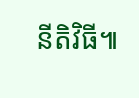នីតិវិធី៕